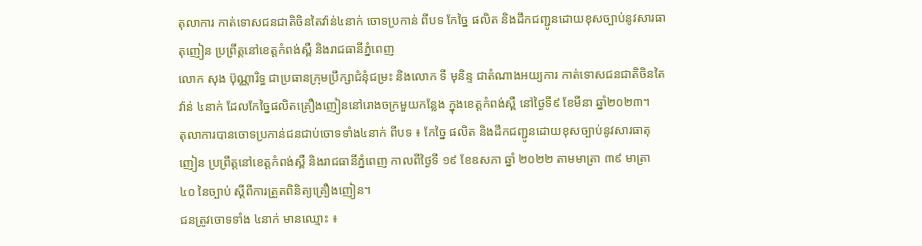តុលាការ កាត់ទោសជនជាតិចិនតៃវ៉ាន់៤នាក់ ចោទប្រកាន់ ពីបទ កែច្នៃ ផលិត និងដឹកជញ្ជូនដោយខុសច្បាប់នូវសារធាតុញៀន ប្រព្រឹត្តនៅខេត្តកំពង់ស្ពឺ និងរាជធានីភ្នំពេញ
លោក សុង ប៊ុណ្ណារិទ្ធ ជាប្រធានក្រុមប្រឹក្សាជំនុំជម្រះ និងលោក ទី មុនិន្ទ ជាតំណាងអយ្យការ កាត់ទោសជនជាតិចិនតៃវ៉ាន់ ៤នាក់ ដែលកែច្នៃផលិតគ្រឿងញៀននៅរោងចក្រមួយកន្លែង ក្នុងខេត្តកំពង់ស្ពឺ នៅថ្ងៃទី៩ ខែមីនា ឆ្នាំ២០២៣។
តុលាការបានចោទប្រកាន់ជនជាប់ចោទទាំង៤នាក់ ពីបទ ៖ កែច្នៃ ផលិត និងដឹកជញ្ជូនដោយខុសច្បាប់នូវសារធាតុញៀន ប្រព្រឹត្តនៅខេត្តកំពង់ស្ពឺ និងរាជធានីភ្នំពេញ កាលពីថ្ងៃទី ១៩ ខែឧសភា ឆ្នាំ ២០២២ តាមមាត្រា ៣៩ មាត្រា ៤០ នៃច្បាប់ ស្ដីពីការត្រួតពិនិត្យគ្រឿងញៀន។
ជនត្រូវចោទទាំង ៤នាក់ មានឈ្មោះ ៖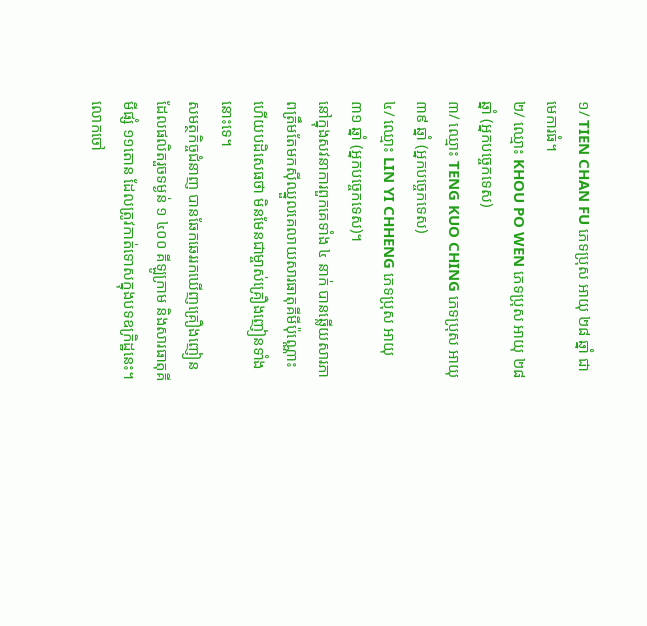១/ TIEN CHAN FU ភេទប្រុស អាយុ ២៨ ឆ្នាំ ជាមេការធំ។
២/ ឈ្មោះ KHOU PO WEN ភេទប្រុស អាយុ ២៨ ឆ្នាំ (អ្នកបច្ចេកទេស)
៣/ ឈ្មោះ TENG KUO CHING ភេទប្រុស អាយុ ៣៩ ឆ្នាំ (អ្នកបច្ចេកទេស)
៤/ ឈ្មោះ LIN YI CHHENG ភេទប្រុស អាយុ ៣១ ឆ្នាំ (អ្នកបច្ចេកទេស)។
នៅក្នុងសវនាការពួកគេទាំង ៤ នាក់ បានឆ្លើយសារភាពត្រឹមតែមកស៊ីឈ្នួលគេលាយសារធាតុគីមីប៉ុណ្ណោះ ហើយបដិសេធថា មិនមែនជាម្ចាស់គ្រឿងញៀនទាំងនោះទេ។
សមត្ថកិច្ចជំនាញ បានឆែកឆេររកឃើញគ្រឿងញៀនដែលផលិតរួចទម្ងន់ ១ ៤០០ គីឡូក្រាម និងសារធាតុគីមីផ្សំ ១១តោន ដែលត្រូវកាត់ទោសក្នុងបទឧក្រិដ្ឋនេះ។
លោកចៅ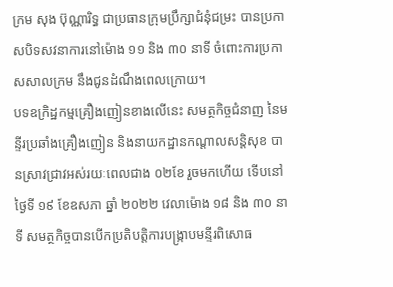ក្រម សុង ប៊ុណ្ណារិទ្ធ ជាប្រធានក្រុមប្រឹក្សាជំនុំជម្រះ បានប្រកាសបិទសវនាការនៅម៉ោង ១១ និង ៣០ នាទី ចំពោះការប្រកាសសាលក្រម នឹងជូនដំណឹងពេលក្រោយ។
បទឧក្រិដ្ឋកម្មគ្រឿងញៀនខាងលើនេះ សមត្ថកិច្ចជំនាញ នៃមន្ទីរប្រឆាំងគ្រឿងញៀន និងនាយកដ្ឋានកណ្ដាលសន្តិសុខ បានស្រាវជ្រាវអស់រយៈពេលជាង ០២ខែ រួចមកហើយ ទើបនៅថ្ងៃទី ១៩ ខែឧសភា ឆ្នាំ ២០២២ វេលាម៉ោង ១៨ និង ៣០ នាទី សមត្ថកិច្ចបានបើកប្រតិបត្តិការបង្ក្រាបមន្ទីរពិសោធ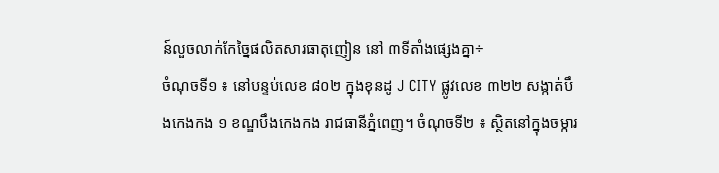ន៍លួចលាក់កែច្នៃផលិតសារធាតុញៀន នៅ ៣ទីតាំងផ្សេងគ្នា÷
ចំណុចទី១ ៖ នៅបន្ទប់លេខ ៨០២ ក្នុងខុនដូ J CITY ផ្លូវលេខ ៣២២ សង្កាត់បឹងកេងកង ១ ខណ្ឌបឹងកេងកង រាជធានីភ្នំពេញ។ ចំណុចទី២ ៖ ស្ថិតនៅក្នុងចម្ការ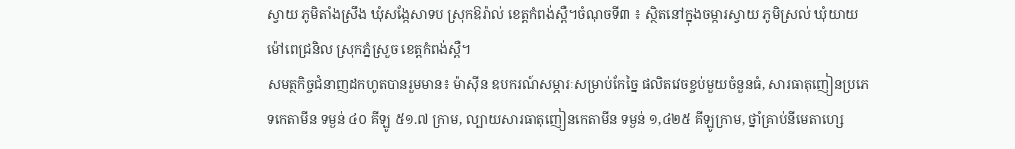ស្វាយ ភូមិតាំងស្រឹង ឃុំសង្កែសាទប ស្រុកឱរ៉ាល់ ខេត្តកំពង់ស្ពឺ។ចំណុចទី៣ ៖ ស្ថិតនៅក្នុងចម្ការស្វាយ ភូមិស្រល់ ឃុំយាយម៉ៅពេជ្រនិល ស្រុកភ្នំស្រួច ខេត្តកំពង់ស្ពឺ។
សមត្ថកិច្ចជំនាញដកហូតបានរួមមាន៖ ម៉ាស៊ីន ឧបករណ៍សម្ភារៈសម្រាប់កែច្នៃ ផលិតវេចខ្ចប់មួយចំនួនធំ, សារធាតុញៀនប្រភេទកេតាមីន ទម្ងន់ ៤០ គីឡូ ៥១.៧ ក្រាម, ល្បាយសារធាតុញៀនកេតាមីន ទម្ងន់ ១,៤២៥ គីឡូក្រាម, ថ្នាំគ្រាប់នីមេតាហ្សេ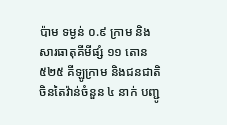ប៉ាម ទម្ងន់ ០.៩ ក្រាម និងសារធាតុគីមីផ្សំ ១១ តោន ៥២៥ គីឡូក្រាម និងជនជាតិចិនតៃវ៉ាន់ចំនួន ៤ នាក់ បញ្ជូ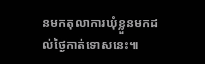នមកតុលាការឃុំខ្លួនមកដល់ថ្ងៃកាត់ទោសនេះ៕